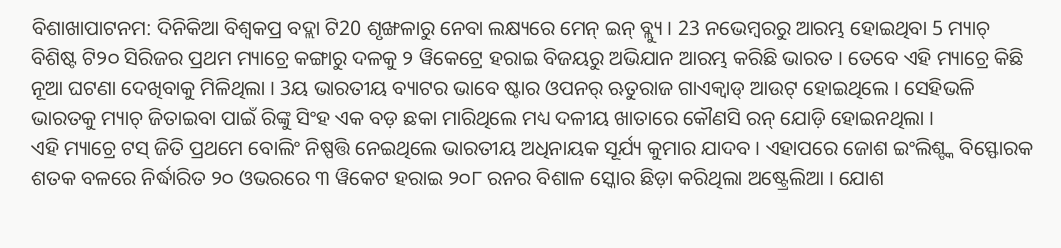ବିଶାଖାପାଟନମ: ଦିନିକିଆ ବିଶ୍ବକପ୍ର ବଦ୍ଲା ଟି20 ଶୃଙ୍ଖଳାରୁ ନେବା ଲକ୍ଷ୍ୟରେ ମେନ୍ ଇନ୍ ବ୍ଲ୍ୟୁ । 23 ନଭେମ୍ବରରୁ ଆରମ୍ଭ ହୋଇଥିବା 5 ମ୍ୟାଚ୍ ବିଶିଷ୍ଟ ଟି୨୦ ସିରିଜର ପ୍ରଥମ ମ୍ୟାଚ୍ରେ କଙ୍ଗାରୁ ଦଳକୁ ୨ ୱିକେଟ୍ରେ ହରାଇ ବିଜୟରୁ ଅଭିଯାନ ଆରମ୍ଭ କରିଛି ଭାରତ । ତେବେ ଏହି ମ୍ୟାଚ୍ରେ କିଛି ନୂଆ ଘଟଣା ଦେଖିବାକୁ ମିଳିଥିଲା । 3ୟ ଭାରତୀୟ ବ୍ୟାଟର ଭାବେ ଷ୍ଟାର ଓପନର୍ ଋତୁରାଜ ଗାଏକ୍ୱାଡ୍ ଆଉଟ୍ ହୋଇଥିଲେ । ସେହିଭଳି ଭାରତକୁ ମ୍ୟାଚ୍ ଜିତାଇବା ପାଇଁ ରିଙ୍କୁ ସିଂହ ଏକ ବଡ଼ ଛକା ମାରିଥିଲେ ମଧ୍ୟ ଦଳୀୟ ଖାତାରେ କୌଣସି ରନ୍ ଯୋଡ଼ି ହୋଇନଥିଲା ।
ଏହି ମ୍ୟାଚ୍ରେ ଟସ୍ ଜିତି ପ୍ରଥମେ ବୋଲିଂ ନିଷ୍ପତ୍ତି ନେଇଥିଲେ ଭାରତୀୟ ଅଧିନାୟକ ସୂର୍ଯ୍ୟ କୁମାର ଯାଦବ । ଏହାପରେ ଜୋଶ ଇଂଲିଶ୍ଙ୍କ ବିସ୍ଫୋରକ ଶତକ ବଳରେ ନିର୍ଦ୍ଧାରିତ ୨୦ ଓଭରରେ ୩ ୱିକେଟ ହରାଇ ୨୦୮ ରନର ବିଶାଳ ସ୍କୋର ଛିଡ଼ା କରିଥିଲା ଅଷ୍ଟ୍ରେଲିଆ । ଯୋଶ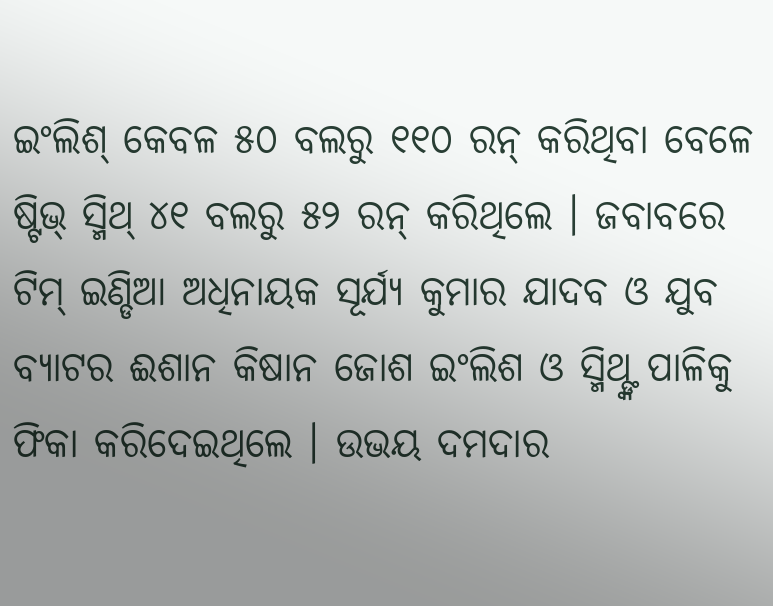ଇଂଲିଶ୍ କେବଳ ୫୦ ବଲରୁ ୧୧୦ ରନ୍ କରିଥିବା ବେଳେ ଷ୍ଟିଭ୍ ସ୍ମିଥ୍ ୪୧ ବଲରୁ ୫୨ ରନ୍ କରିଥିଲେ । ଜବାବରେ ଟିମ୍ ଇଣ୍ଡିଆ ଅଧିନାୟକ ସୂର୍ଯ୍ୟ କୁମାର ଯାଦବ ଓ ଯୁବ ବ୍ୟାଟର ଈଶାନ କିଷାନ ଜୋଶ ଇଂଲିଶ ଓ ସ୍ମିଥ୍ଙ୍କ ପାଳିକୁ ଫିକା କରିଦେଇଥିଲେ । ଉଭୟ ଦମଦାର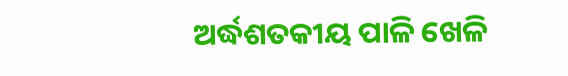ଅର୍ଦ୍ଧଶତକୀୟ ପାଳି ଖେଳି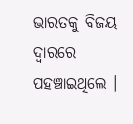ଭାରତକୁ ବିଜୟ ଦ୍ବାରରେ ପହଞ୍ଚାଇଥିଲେ ।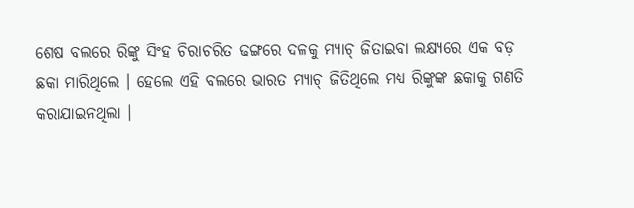ଶେଷ ବଲରେ ରିଙ୍କୁ ସିଂହ ଚିରାଚରିତ ଢଙ୍ଗରେ ଦଳକୁ ମ୍ୟାଚ୍ ଜିତାଇବା ଲକ୍ଷ୍ୟରେ ଏକ ବଡ଼ ଛକା ମାରିଥିଲେ । ହେଲେ ଏହି ବଲରେ ଭାରତ ମ୍ୟାଚ୍ ଜିତିଥିଲେ ମଧ୍ୟ ରିଙ୍କୁଙ୍କ ଛକାକୁ ଗଣତି କରାଯାଇନଥିଲା ।